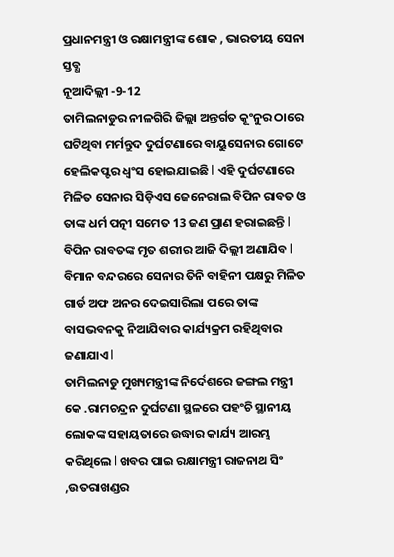ପ୍ରଧାନମନ୍ତ୍ରୀ ଓ ରକ୍ଷାମନ୍ତ୍ରୀଙ୍କ ଶୋକ , ଭାରତୀୟ ସେନା ସ୍ତବ୍ଧ
ନୂଆଦିଲ୍ଲୀ -9-12
ତାମିଲନାଡୁର ନୀଳଗିରି ଜିଲ୍ଲା ଅନ୍ତର୍ଗତ କୂଂନୁର ଠାରେ ଘଟିଥିବା ମର୍ମନ୍ତୁଦ ଦୁର୍ଘଟଣାରେ ବାୟୁସେନାର ଗୋଟେ ହେଲିକପ୍ଟର ଧ୍ବଂସ ହୋଇଯାଇଛି l ଏହି ଦୁର୍ଘଟଣାରେ ମିଳିତ ସେନାର ସିଡ଼ିଏସ ଜେନେରାଲ ବିପିନ ରାବତ ଓ ତାଙ୍କ ଧର୍ମ ପତ୍ନୀ ସମେତ 13 ଜଣ ପ୍ରାଣ ହରାଇଛନ୍ତି l ବିପିନ ରାବତଙ୍କ ମୃତ ଶରୀର ଆଜି ଦିଲ୍ଲୀ ଅଣାଯିବ l ବିମାନ ବନ୍ଦରରେ ସେନାର ତିନି ବାହିନୀ ପକ୍ଷରୁ ମିଳିତ ଗାର୍ଡ ଅଫ ଅନର ଦେଇସାରିଲା ପରେ ତାଙ୍କ ବାସଭବନକୁ ନିଆଯିବାର କାର୍ଯ୍ୟକ୍ରମ ରହିଥିବାର ଜଣାଯାଏ l
ତାମିଲନାଡୁ ମୁଖ୍ୟମନ୍ତ୍ରୀଙ୍କ ନିର୍ଦେଶରେ ଜଙ୍ଗଲ ମନ୍ତ୍ରୀ କେ .ରାମଚନ୍ଦ୍ରନ ଦୁର୍ଘଟଣା ସ୍ଥଳରେ ପହଂଚି ସ୍ଥାନୀୟ ଲୋକଙ୍କ ସହାୟତାରେ ଉଦ୍ଧାର କାର୍ଯ୍ୟ ଆରମ୍ଭ କରିଥିଲେ l ଖବର ପାଇ ରକ୍ଷାମନ୍ତ୍ରୀ ରାଜନାଥ ସିଂ ,ଉତରାଖଣ୍ଡର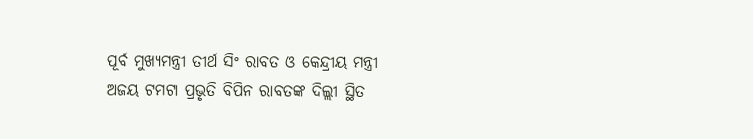ପୂର୍ବ ମୁଖ୍ୟମନ୍ତ୍ରୀ ତୀର୍ଥ ସିଂ ରାବତ ଓ କେନ୍ଦ୍ରୀୟ ମନ୍ତ୍ରୀ ଅଜୟ ଟମଟା ପ୍ରଭୃତି ବିପିନ ରାବତଙ୍କ ଦିଲ୍ଲୀ ସ୍ଥିତ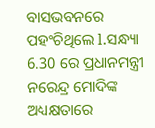ବାସଭବନରେ ପହଂଚିଥିଲେ l.ସନ୍ଧ୍ୟା 6.30 ରେ ପ୍ରଧାନମନ୍ତ୍ରୀ ନରେନ୍ଦ୍ର ମୋଦିଙ୍କ ଅଧ୍ୟକ୍ଷତାରେ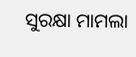ସୁରକ୍ଷା ମାମଲା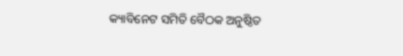କ୍ୟାବିନେଟ ସମିତି ବୈଠକ ଅନୁଷ୍ଠିତ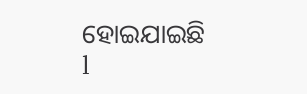ହୋଇଯାଇଛି l